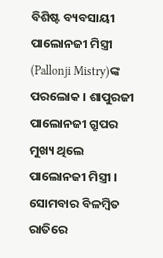ବିଶିଷ୍ଟ ବ୍ୟବସାୟୀ ପାଲୋନଜୀ ମିସ୍ତ୍ରୀ (Pallonji Mistry)ଙ୍କ ପରଲୋକ । ଶାପୁରଜୀ ପାଲୋନଜୀ ଗ୍ରୁପର ମୁଖ୍ୟ ଥିଲେ ପାଲୋନଜୀ ମିସ୍ତ୍ରୀ । ସୋମବାର ବିଳମ୍ବିତ ରାତିରେ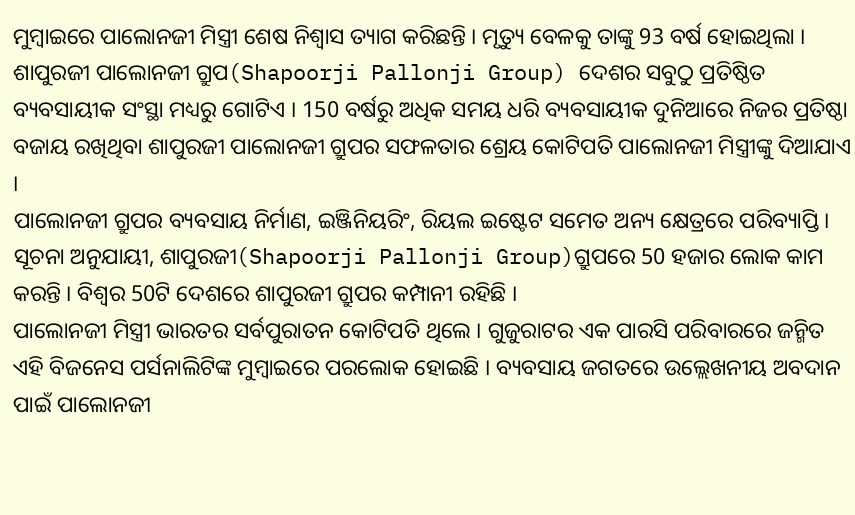ମୁମ୍ବାଇରେ ପାଲୋନଜୀ ମିସ୍ତ୍ରୀ ଶେଷ ନିଶ୍ବାସ ତ୍ୟାଗ କରିଛନ୍ତି । ମୃତ୍ୟୁ ବେଳକୁ ତାଙ୍କୁ 93 ବର୍ଷ ହୋଇଥିଲା ।
ଶାପୁରଜୀ ପାଲୋନଜୀ ଗ୍ରୁପ(Shapoorji Pallonji Group) ଦେଶର ସବୁଠୁ ପ୍ରତିଷ୍ଠିତ ବ୍ୟବସାୟୀକ ସଂସ୍ଥା ମଧ୍ୟରୁ ଗୋଟିଏ । 150 ବର୍ଷରୁ ଅଧିକ ସମୟ ଧରି ବ୍ୟବସାୟୀକ ଦୁନିଆରେ ନିଜର ପ୍ରତିଷ୍ଠା ବଜାୟ ରଖିଥିବା ଶାପୁରଜୀ ପାଲୋନଜୀ ଗ୍ରୁପର ସଫଳତାର ଶ୍ରେୟ କୋଟିପତି ପାଲୋନଜୀ ମିସ୍ତ୍ରୀଙ୍କୁ ଦିଆଯାଏ ।
ପାଲୋନଜୀ ଗ୍ରୁପର ବ୍ୟବସାୟ ନିର୍ମାଣ, ଇଞ୍ଜିନିୟରିଂ, ରିୟଲ ଇଷ୍ଟେଟ ସମେତ ଅନ୍ୟ କ୍ଷେତ୍ରରେ ପରିବ୍ୟାପ୍ତି । ସୂଚନା ଅନୁଯାୟୀ, ଶାପୁରଜୀ(Shapoorji Pallonji Group)ଗ୍ରୁପରେ 50 ହଜାର ଲୋକ କାମ କରନ୍ତି । ବିଶ୍ବର 50ଟି ଦେଶରେ ଶାପୁରଜୀ ଗ୍ରୁପର କମ୍ପାନୀ ରହିଛି ।
ପାଲୋନଜୀ ମିସ୍ତ୍ରୀ ଭାରତର ସର୍ବପୁରାତନ କୋଟିପତି ଥିଲେ । ଗୁଜୁରାଟର ଏକ ପାରସି ପରିବାରରେ ଜନ୍ମିତ ଏହି ବିଜନେସ ପର୍ସନାଲିଟିଙ୍କ ମୁମ୍ବାଇରେ ପରଲୋକ ହୋଇଛି । ବ୍ୟବସାୟ ଜଗତରେ ଉଲ୍ଲେଖନୀୟ ଅବଦାନ ପାଇଁ ପାଲୋନଜୀ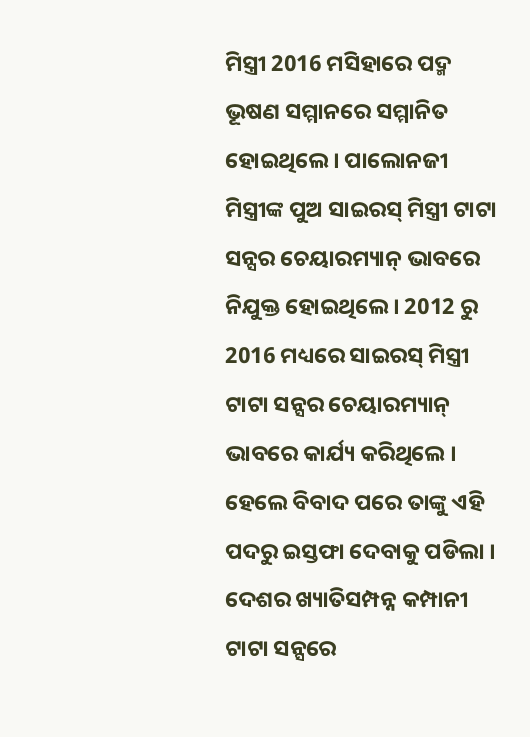ମିସ୍ତ୍ରୀ 2016 ମସିହାରେ ପଦ୍ମ ଭୂଷଣ ସମ୍ମାନରେ ସମ୍ମାନିତ ହୋଇଥିଲେ । ପାଲୋନଜୀ ମିସ୍ତ୍ରୀଙ୍କ ପୁଅ ସାଇରସ୍ ମିସ୍ତ୍ରୀ ଟାଟା ସନ୍ସର ଚେୟାରମ୍ୟାନ୍ ଭାବରେ ନିଯୁକ୍ତ ହୋଇଥିଲେ । 2012 ରୁ 2016 ମଧ୍ୟରେ ସାଇରସ୍ ମିସ୍ତ୍ରୀ ଟାଟା ସନ୍ସର ଚେୟାରମ୍ୟାନ୍ ଭାବରେ କାର୍ଯ୍ୟ କରିଥିଲେ । ହେଲେ ବିବାଦ ପରେ ତାଙ୍କୁ ଏହି ପଦରୁ ଇସ୍ତଫା ଦେବାକୁ ପଡିଲା ।
ଦେଶର ଖ୍ୟାତିସମ୍ପନ୍ନ କମ୍ପାନୀ ଟାଟା ସନ୍ସରେ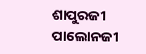ଶାପୁରଜୀ ପାଲୋନଜୀ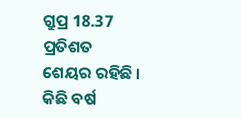ଗ୍ରୁପ୍ର 18.37 ପ୍ରତିଶତ ଶେୟର ରହିଛି । କିଛି ବର୍ଷ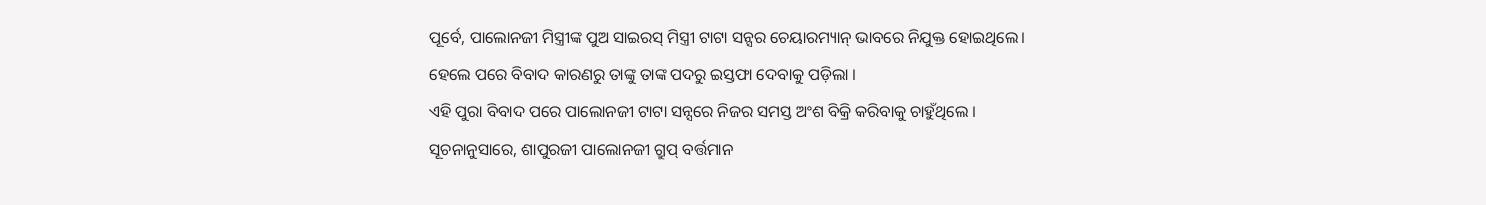ପୂର୍ବେ, ପାଲୋନଜୀ ମିସ୍ତ୍ରୀଙ୍କ ପୁଅ ସାଇରସ୍ ମିସ୍ତ୍ରୀ ଟାଟା ସନ୍ସର ଚେୟାରମ୍ୟାନ୍ ଭାବରେ ନିଯୁକ୍ତ ହୋଇଥିଲେ। ହେଲେ ପରେ ବିବାଦ କାରଣରୁ ତାଙ୍କୁ ତାଙ୍କ ପଦରୁ ଇସ୍ତଫା ଦେବାକୁ ପଡ଼ିଲା ।
ଏହି ପୁରା ବିବାଦ ପରେ ପାଲୋନଜୀ ଟାଟା ସନ୍ସରେ ନିଜର ସମସ୍ତ ଅଂଶ ବିକ୍ରି କରିବାକୁ ଚାହୁଁଥିଲେ । ସୂଚନାନୁସାରେ, ଶାପୁରଜୀ ପାଲୋନଜୀ ଗ୍ରୁପ୍ ବର୍ତ୍ତମାନ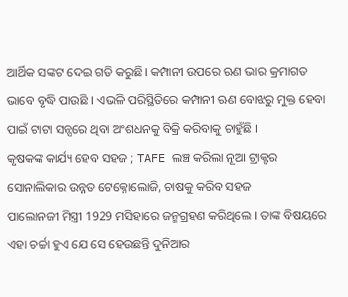ଆର୍ଥିକ ସଙ୍କଟ ଦେଇ ଗତି କରୁଛି। କମ୍ପାନୀ ଉପରେ ଋଣ ଭାର କ୍ରମାଗତ ଭାବେ ବୃଦ୍ଧି ପାଉଛି । ଏଭଳି ପରିସ୍ଥିତିରେ କମ୍ପାନୀ ଋଣ ବୋଝରୁ ମୁକ୍ତ ହେବା ପାଇଁ ଟାଟା ସନ୍ସରେ ଥିବା ଅଂଶଧନକୁ ବିକ୍ରି କରିବାକୁ ଚାହୁଁଛି ।
କୃଷକଙ୍କ କାର୍ଯ୍ୟ ହେବ ସହଜ ; TAFE ଲଞ୍ଚ କରିଲା ନୂଆ ଟ୍ରାକ୍ଟର
ସୋନାଲିକାର ଉନ୍ନତ ଟେକ୍ନୋଲୋଜି, ଚାଷକୁ କରିବ ସହଜ
ପାଲୋନଜୀ ମିସ୍ତ୍ରୀ 1929 ମସିହାରେ ଜନ୍ମଗ୍ରହଣ କରିଥିଲେ । ତାଙ୍କ ବିଷୟରେ ଏହା ଚର୍ଚ୍ଚା ହୁଏ ଯେ ସେ ହେଉଛନ୍ତି ଦୁନିଆର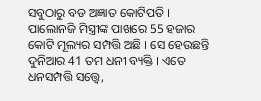ସବୁଠାରୁ ବଡ ଅଜ୍ଞାତ କୋଟିପତି । ପାଲୋନଜି ମିସ୍ତ୍ରୀଙ୍କ ପାଖରେ 55 ହଜାର କୋଟି ମୂଲ୍ୟର ସମ୍ପତ୍ତି ଅଛି । ସେ ହେଉଛନ୍ତି ଦୁନିଆର 41 ତମ ଧନୀ ବ୍ୟକ୍ତି । ଏତେ ଧନସମ୍ପତ୍ତି ସତ୍ତ୍ୱେ,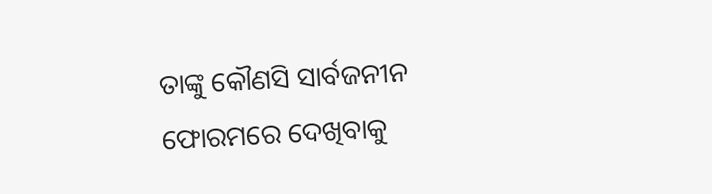ତାଙ୍କୁ କୌଣସି ସାର୍ବଜନୀନ ଫୋରମରେ ଦେଖିବାକୁ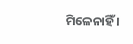ମିଳେନାହିଁ ।